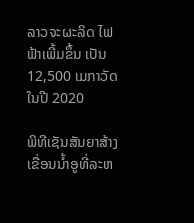ລາວຈະຜະລິດ ໄຟຟ້າເພີ້ມຂຶ້ນ ເປັນ 12,500 ເມກາວັດ ໃນປີ 2020

ພິທີເຊັນສັນຍາສ້າງເຂື່ອນນໍ້າອູທີ່ລະຫ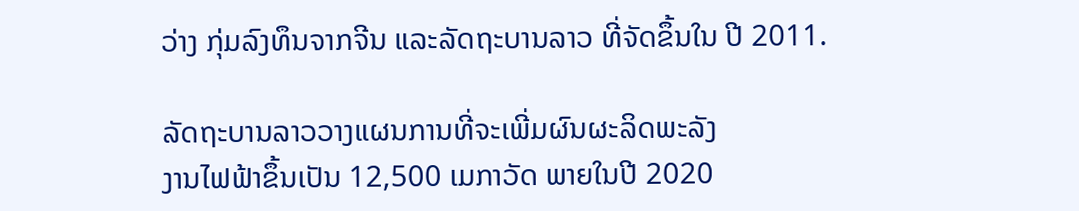ວ່າງ ກຸ່ມລົງທຶນຈາກຈີນ ແລະລັດຖະບານລາວ ທີ່ຈັດຂຶ້ນໃນ ປີ 2011.

ລັດຖະບານລາວວາງແຜນການທີ່ຈະເພີ່ມຜົນຜະລິດພະລັງ
ງານໄຟຟ້າຂຶ້ນເປັນ 12,500 ເມກາວັດ ພາຍໃນປີ 2020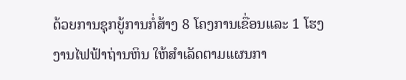ດ້ວຍການຊຸກຍູ້ການກໍ່ສ້າງ 8 ໂຄງການເຂື່ອນແລະ 1 ໂຮງ
ງານໄຟຟ້າຖ່ານຫິນ ໃຫ້ສໍາເລັດຕາມແຜນກາ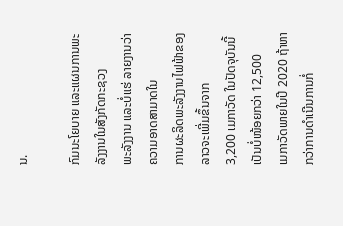ນ.

ກົມນະໂຍບາຍ ແລະແຜນການພະລັງງານໃນສັງກັດກະຊວງ
ພະລັງງານ ແລະບໍ່ແຮ່ ລາຍງານວ່າ ຄວາມອາດສາມາດໃນ
ການຜະລິດພະລັງງານໄຟຟ້າຂອງລາວຈະເພີ່ມຂຶ້ນຈາກ
3,200 ເມກາວັດ ໃນປັດຈຸບັນນີ້ ເປັນບໍ່ໜ້ອຍກວ່າ 12,500
ເມກາວັດພາຍໃນປີ 2020 ຖ້າຫາກວ່າການດໍາເນີນການກໍ່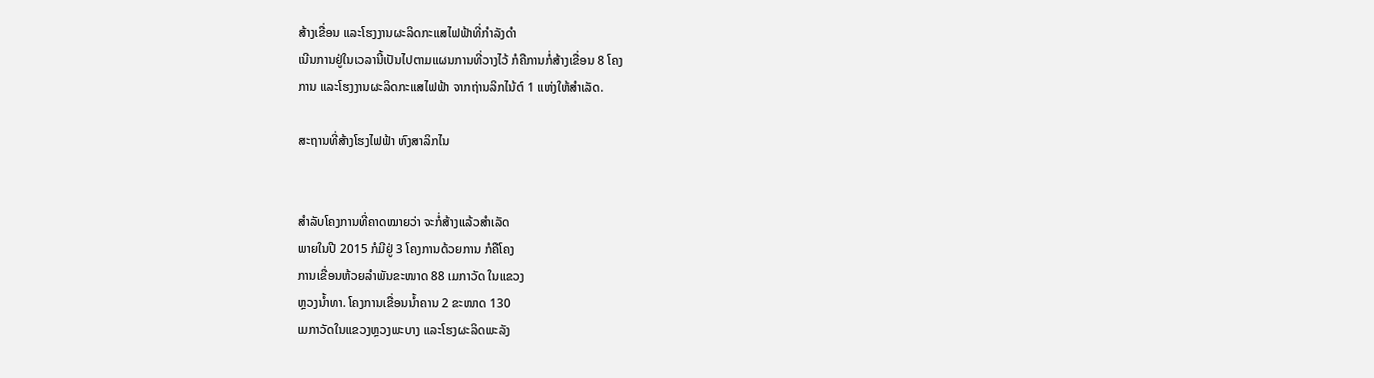ສ້າງເຂື່ອນ ແລະໂຮງງານຜະລິດກະແສໄຟຟ້າທີ່ກໍາລັງດໍາ
ເນີນການຢູ່ໃນເວລານີ້ເປັນໄປຕາມແຜນການທີ່ວາງໄວ້ ກໍຄືການກໍ່ສ້າງເຂື່ອນ 8 ໂຄງ
ການ ແລະໂຮງງານຜະລິດກະແສໄຟຟ້າ ຈາກຖ່ານລິກໄນ້ຕ໌ 1 ແຫ່ງໃຫ້ສໍາເລັດ.

ສະຖານທີ່ສ້າງໂຮງໄຟຟ້າ ຫົງສາລິກໄນ


ສໍາລັບໂຄງການທີ່ຄາດໝາຍວ່າ ຈະກໍ່ສ້າງແລ້ວສໍາເລັດ
ພາຍໃນປີ 2015 ກໍມີຢູ່ 3 ໂຄງການດ້ວຍການ ກໍຄືໂຄງ
ການເຂື່ອນຫ້ວຍລໍາພັນຂະໜາດ 88 ເມກາວັດ ໃນແຂວງ
ຫຼວງນໍ້າທາ. ໂຄງການເຂື່ອນນໍ້າຄານ 2 ຂະໜາດ 130
ເມກາວັດໃນແຂວງຫຼວງພະບາງ ແລະໂຮງຜະລິດພະລັງ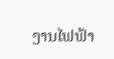ງານໄຟຟ້າ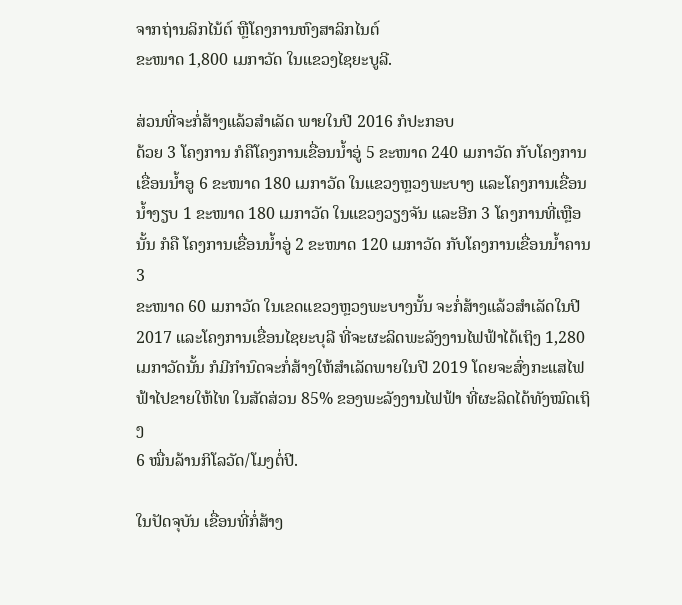ຈາກຖ່ານລິກໄນ້ຕ໌ ຫຼືໂຄງການຫົງສາລິກໄນຕ໌
ຂະໜາດ 1,800 ເມກາວັດ ໃນແຂວງໄຊຍະບູລີ.

ສ່ວນທີ່ຈະກໍ່ສ້າງແລ້ວສໍາເລັດ ພາຍໃນປີ 2016 ກໍປະກອບ
ດ້ວຍ 3 ໂຄງການ ກໍຄືໂຄງການເຂື່ອນນໍ້າອູ່ 5 ຂະໜາດ 240 ເມກາວັດ ກັບໂຄງການ
ເຂື່ອນນໍ້າອູ 6 ຂະໜາດ 180 ເມກາວັດ ໃນແຂວງຫຼວງພະບາງ ແລະໂຄງການເຂື່ອນ
ນໍ້າງຽບ 1 ຂະໜາດ 180 ເມກາວັດ ໃນແຂວງວຽງຈັນ ແລະອີກ 3 ໂຄງການທີ່ເຫຼືອນັ້ນ ກໍຄື ໂຄງການເຂື່ອນນໍ້າອູ່ 2 ຂະໜາດ 120 ເມກາວັດ ກັບໂຄງການເຂື່ອນນໍ້າຄານ 3
ຂະໜາດ 60 ເມກາວັດ ໃນເຂດແຂວງຫຼວງພະບາງນັ້ນ ຈະກໍ່ສ້າງແລ້ວສໍາເລັດໃນປີ
2017 ແລະໂຄງການເຂື່ອນໄຊຍະບຸລີ ທີ່ຈະຜະລິດພະລັງງານໄຟຟ້າໄດ້ເຖິງ 1,280
ເມກາວັດນັ້ນ ກໍມີກໍານົດຈະກໍ່ສ້າງໃຫ້ສໍາເລັດພາຍໃນປີ 2019 ໂດຍຈະສົ່ງກະແສໄຟ
ຟ້າໄປຂາຍໃຫ້ໄທ ໃນສັດສ່ວນ 85% ຂອງພະລັງງານໄຟຟ້າ ທີ່ຜະລິດໄດ້ທັງໝົດເຖິງ
6 ໝື່ນລ້ານກິໂລວັດ/ໂມງຕໍ່ປີ.

ໃນປັດຈຸບັນ ເຂື່ອນທີ່ກໍ່ສ້າງ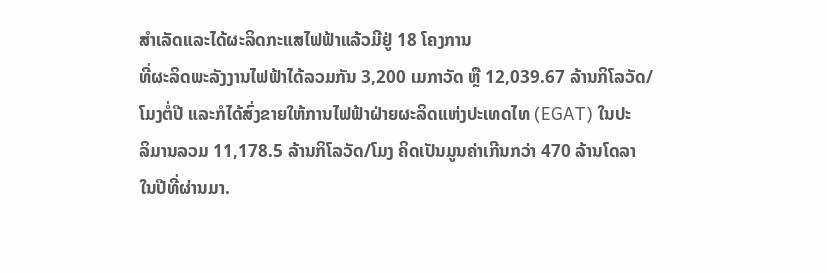ສໍາເລັດແລະໄດ້ຜະລິດກະແສໄຟຟ້າແລ້ວມີຢູ່ 18 ໂຄງການ
ທີ່ຜະລິດພະລັງງານໄຟຟ້າໄດ້ລວມກັນ 3,200 ເມກາວັດ ຫຼື 12,039.67 ລ້ານກິໂລວັດ/
ໂມງຕໍ່ປີ ແລະກໍໄດ້ສົ່ງຂາຍໃຫ້ການໄຟຟ້າຝ່າຍຜະລິດແຫ່ງປະເທດໄທ (EGAT) ໃນປະ
ລິມານລວມ 11,178.5 ລ້ານກິໂລວັດ/ໂມງ ຄິດເປັນມູນຄ່າເກີນກວ່າ 470 ລ້ານໂດລາ
ໃນປີທີ່ຜ່ານມາ.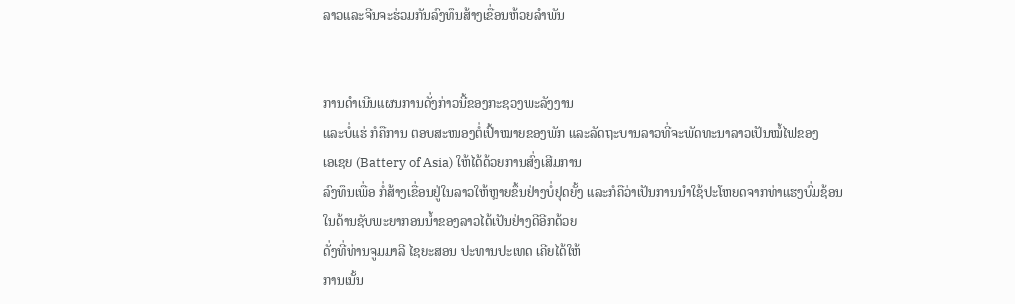ລາວແລະຈີນຈະຮ່ວມກັນລົງທຶນສ້າງເຂື່ອນຫ້ວຍລໍາພັນ


ການດໍາເນີນແຜນການດັ່ງກ່າວນີ້ຂອງກະຊວງພະລັງງານ
ແລະບໍ່ແຮ່ ກໍຄືການ ຕອບສະໜອງຕໍ່ເປົ້າໝາຍຂອງພັກ ແລະລັດຖະບານລາວທີ່ຈະພັດທະນາລາວເປັນໝໍ້ໄຟຂອງ
ເອເຊຍ (Battery of Asia) ໃຫ້ໄດ້ດ້ວຍການສົ່ງເສີມການ
ລົງທຶນເພື່ອ ກໍ່ສ້າງເຂື່ອນຢູ່ໃນລາວໃຫ້ຫຼາຍຂຶ້ນຢ່າງບໍ່ຢຸດຍັ້ງ ແລະກໍຄືວ່າເປັນການນໍາໃຊ້ປະໂຫຍດຈາກທ່າແຮງບົ່ມຊ້ອນ
ໃນດ້ານຊັບພະຍາກອນນໍ້າຂອງລາວໄດ້ເປັນຢ່າງດີອີກດ້ວຍ
ດັ່ງທີ່ທ່ານຈູມມາລີ ໄຊຍະສອນ ປະທານປະເທດ ເຄີຍໄດ້ໃຫ້
ການເນັ້ນ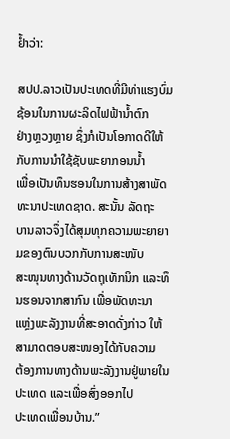ຢໍ້າວ່າ:

ສປປ.ລາວເປັນປະເທດທີ່ມີທ່າແຮງບົ່ມຊ້ອນໃນການຜະລິດໄຟຟ້ານໍ້າຕົກ
ຢ່າງຫຼວງຫຼາຍ ຊຶ່ງກໍເປັນໂອກາດດີໃຫ້ກັບການນໍາໃຊ້ຊັບພະຍາກອນນໍ້າ
ເພື່ອເປັນທຶນຮອນໃນການສ້າງສາພັດທະນາປະເທດຊາດ. ສະນັ້ນ ລັດຖະ
ບານລາວຈຶ່ງໄດ້ສຸມທຸກຄວາມພະຍາຍາມຂອງຕົນບວກກັບການສະໜັບ
ສະໜຸນທາງດ້ານວັດຖຸເທັກນິກ ແລະທຶນຮອນຈາກສາກົນ ເພື່ອພັດທະນາ
ແຫຼ່ງພະລັງງານທີ່ສະອາດດັ່ງກ່າວ ໃຫ້ສາມາດຕອບສະໜອງໄດ້ກັບຄວາມ
ຕ້ອງການທາງດ້ານພະລັງງານຢູ່ພາຍໃນປະເທດ ແລະເພື່ອສົ່ງອອກໄປ
ປະເທດເພື່ອນບ້ານ.”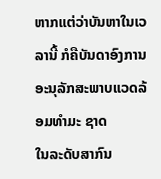ຫາກແຕ່ວ່າບັນຫາໃນເວລານີ້ ກໍຄືບັນດາອົງການອະນຸລັກສະພາບແວດລ້ອມທໍາມະ ຊາດ
ໃນລະດັບສາກົນ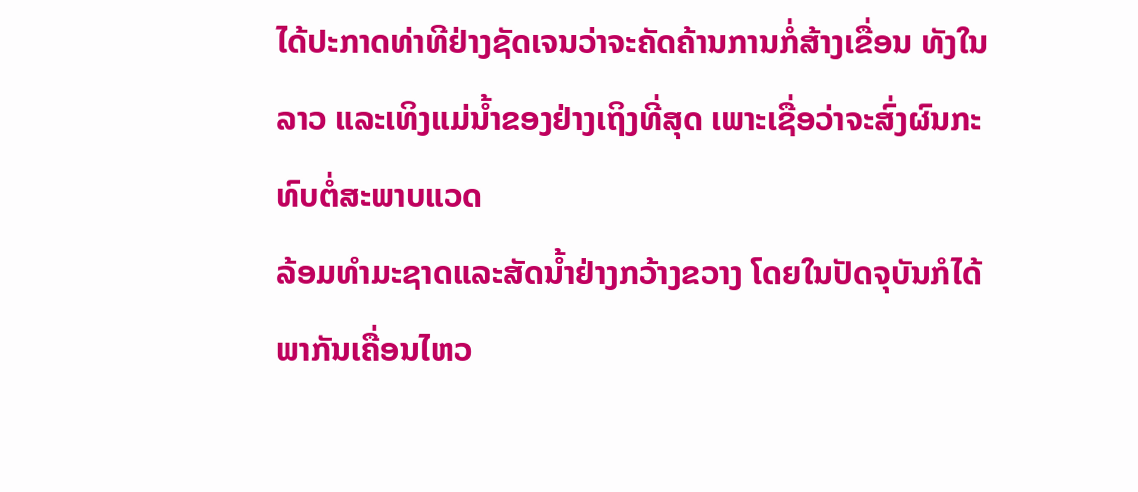ໄດ້ປະກາດທ່າທີຢ່າງຊັດເຈນວ່າຈະຄັດຄ້ານການກໍ່ສ້າງເຂື່ອນ ທັງໃນ
ລາວ ແລະເທິງແມ່ນໍ້າຂອງຢ່າງເຖິງທີ່ສຸດ ເພາະເຊື່ອວ່າຈະສົ່ງຜົນກະທົບຕໍ່ສະພາບແວດ
ລ້ອມທໍາມະຊາດແລະສັດນໍ້າຢ່າງກວ້າງຂວາງ ໂດຍໃນປັດຈຸບັນກໍໄດ້ພາກັນເຄື່ອນໄຫວ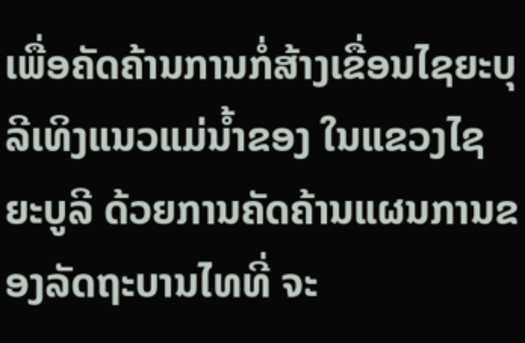ເພື່ອຄັດຄ້ານການກໍ່ສ້າງເຂື່ອນໄຊຍະບຸລີເທິງແນວແມ່ນໍ້າຂອງ ໃນແຂວງໄຊຍະບູລີ ດ້ວຍການຄັດຄ້ານແຜນການຂອງລັດຖະບານໄທທີ່ ຈະ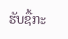ຮັບຊື້ກະ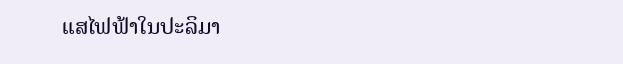ແສໄຟຟ້າໃນປະລິມາ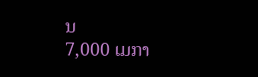ນ
7,000 ເມກາ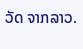ວັດ ຈາກລາວ.